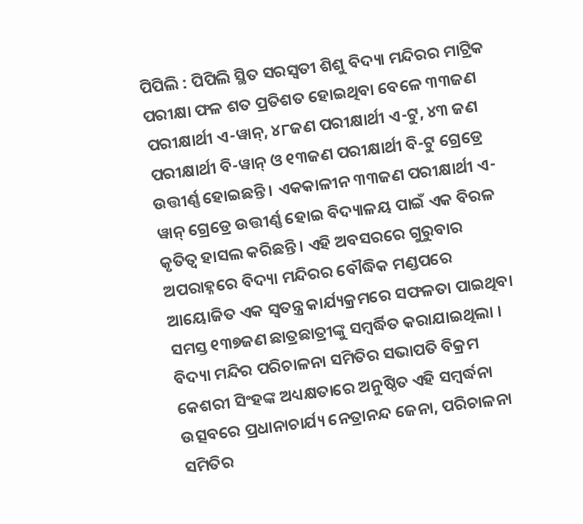ପିପିଲି : ପିପିଲି ସ୍ଥିତ ସରସ୍ୱତୀ ଶିଶୁ ବିଦ୍ୟା ମନ୍ଦିରର ମାଟ୍ରିକ ପରୀକ୍ଷା ଫଳ ଶତ ପ୍ରତିଶତ ହୋଇଥିବା ବେଳେ ୩୩ଜଣ ପରୀକ୍ଷାର୍ଥୀ ଏ-ୱାନ୍, ୪୮ଜଣ ପରୀକ୍ଷାର୍ଥୀ ଏ-ଟୁ, ୪୩ ଜଣ ପରୀକ୍ଷାର୍ଥୀ ବି-ୱାନ୍ ଓ ୧୩ଜଣ ପରୀକ୍ଷାର୍ଥୀ ବି-ଟୁ ଗ୍ରେଡ୍ରେ ଉତ୍ତୀର୍ଣ୍ଣ ହୋଇଛନ୍ତି । ଏକକାଳୀନ ୩୩ଜଣ ପରୀକ୍ଷାର୍ଥୀ ଏ-ୱାନ୍ ଗ୍ରେଡ୍ରେ ଉତ୍ତୀର୍ଣ୍ଣ ହୋଇ ବିଦ୍ୟାଳୟ ପାଇଁ ଏକ ବିରଳ କୃତିତ୍ୱ ହାସଲ କରିଛନ୍ତି । ଏହି ଅବସରରେ ଗୁରୁବାର ଅପରାହ୍ନରେ ବିଦ୍ୟା ମନ୍ଦିରର ବୌଦ୍ଧିକ ମଣ୍ଡପରେ ଆୟୋଜିତ ଏକ ସ୍ୱତନ୍ତ୍ର କାର୍ଯ୍ୟକ୍ରମରେ ସଫଳତା ପାଇଥିବା ସମସ୍ତ ୧୩୭ଜଣ ଛାତ୍ରଛାତ୍ରୀଙ୍କୁ ସମ୍ବର୍ଦ୍ଧିତ କରାଯାଇଥିଲା । ବିଦ୍ୟା ମନ୍ଦିର ପରିଚାଳନା ସମିତିର ସଭାପତି ବିକ୍ରମ କେଶରୀ ସିଂହଙ୍କ ଅଧ୍ୟକ୍ଷତାରେ ଅନୁଷ୍ଠିତ ଏହି ସମ୍ବର୍ଦ୍ଧନା ଉତ୍ସବରେ ପ୍ରଧାନାଚାର୍ଯ୍ୟ ନେତ୍ରାନନ୍ଦ ଜେନା, ପରିଚାଳନା ସମିତିର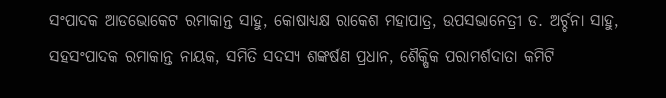ସଂପାଦକ ଆଡଭୋକେଟ ରମାକାନ୍ତ ସାହୁ, କୋଷାଧ୍ୟକ୍ଷ ରାକେଶ ମହାପାତ୍ର, ଉପସଭାନେତ୍ରୀ ଡ. ଅର୍ଚ୍ଚନା ସାହୁ, ସହସଂପାଦକ ରମାକାନ୍ତ ନାୟକ, ସମିତି ସଦସ୍ୟ ଶଙ୍କର୍ଷଣ ପ୍ରଧାନ, ଶୈକ୍ଷିକ ପରାମର୍ଶଦାତା କମିଟି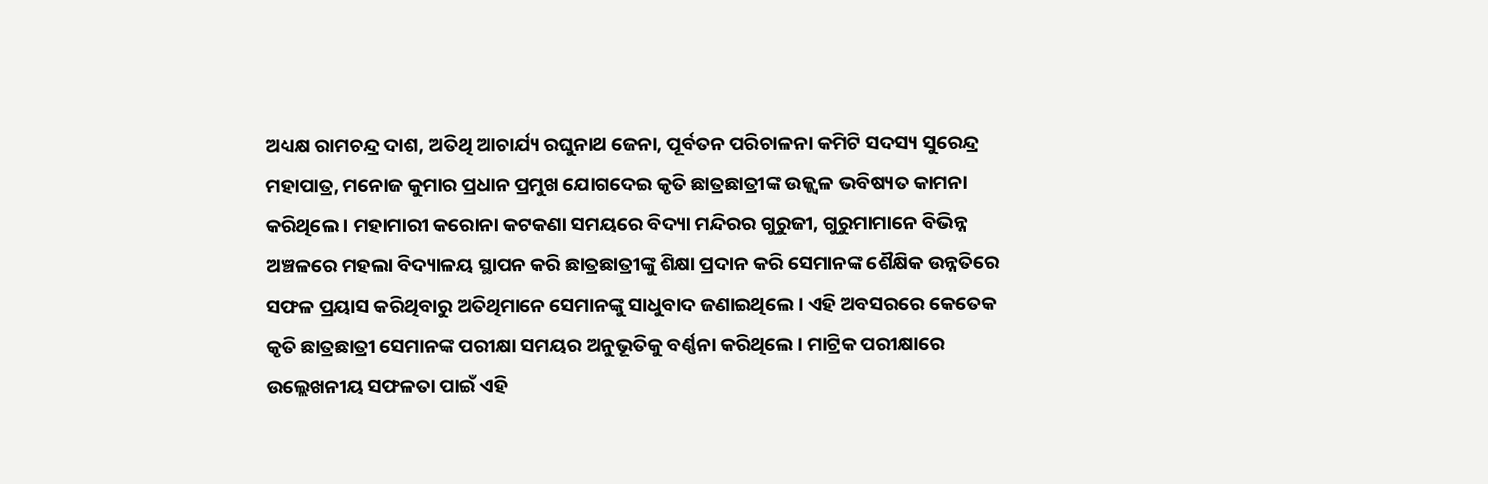ଅଧ୍ୟକ୍ଷ ରାମଚନ୍ଦ୍ର ଦାଶ, ଅତିଥି ଆଚାର୍ଯ୍ୟ ରଘୁନାଥ ଜେନା, ପୂର୍ବତନ ପରିଚାଳନା କମିଟି ସଦସ୍ୟ ସୁରେନ୍ଦ୍ର ମହାପାତ୍ର, ମନୋଜ କୁମାର ପ୍ରଧାନ ପ୍ରମୁଖ ଯୋଗଦେଇ କୃତି ଛାତ୍ରଛାତ୍ରୀଙ୍କ ଉଜ୍ଜ୍ୱଳ ଭବିଷ୍ୟତ କାମନା କରିଥିଲେ । ମହାମାରୀ କରୋନା କଟକଣା ସମୟରେ ବିଦ୍ୟା ମନ୍ଦିରର ଗୁରୁଜୀ, ଗୁରୁମାମାନେ ବିଭିନ୍ନ ଅଞ୍ଚଳରେ ମହଲା ବିଦ୍ୟାଳୟ ସ୍ଥାପନ କରି ଛାତ୍ରଛାତ୍ରୀଙ୍କୁ ଶିକ୍ଷା ପ୍ରଦାନ କରି ସେମାନଙ୍କ ଶୈକ୍ଷିକ ଉନ୍ନତିରେ ସଫଳ ପ୍ରୟାସ କରିଥିବାରୁ ଅତିଥିମାନେ ସେମାନଙ୍କୁ ସାଧୁବାଦ ଜଣାଇଥିଲେ । ଏହି ଅବସରରେ କେତେକ କୃତି ଛାତ୍ରଛାତ୍ରୀ ସେମାନଙ୍କ ପରୀକ୍ଷା ସମୟର ଅନୁଭୂତିକୁ ବର୍ଣ୍ଣନା କରିଥିଲେ । ମାଟ୍ରିକ ପରୀକ୍ଷାରେ ଉଲ୍ଲେଖନୀୟ ସଫଳତା ପାଇଁ ଏହି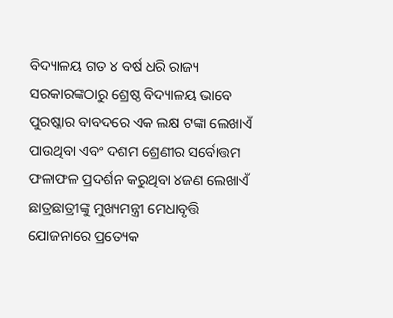ବିଦ୍ୟାଳୟ ଗତ ୪ ବର୍ଷ ଧରି ରାଜ୍ୟ ସରକାରଙ୍କଠାରୁ ଶ୍ରେଷ୍ଠ ବିଦ୍ୟାଳୟ ଭାବେ ପୁରଷ୍କାର ବାବଦରେ ଏକ ଲକ୍ଷ ଟଙ୍କା ଲେଖାଏଁ ପାଉଥିବା ଏବଂ ଦଶମ ଶ୍ରେଣୀର ସର୍ବୋତ୍ତମ ଫଳାଫଳ ପ୍ରଦର୍ଶନ କରୁଥିବା ୪ଜଣ ଲେଖାଏଁ ଛାତ୍ରଛାତ୍ରୀଙ୍କୁ ମୁଖ୍ୟମନ୍ତ୍ରୀ ମେଧାବୃତ୍ତି ଯୋଜନାରେ ପ୍ରତ୍ୟେକ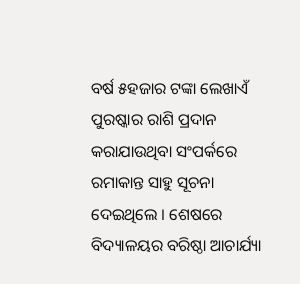ବର୍ଷ ୫ହଜାର ଟଙ୍କା ଲେଖାଏଁ ପୁରଷ୍କାର ରାଶି ପ୍ରଦାନ କରାଯାଉଥିବା ସଂପର୍କରେ ରମାକାନ୍ତ ସାହୁ ସୂଚନା ଦେଇଥିଲେ । ଶେଷରେ ବିଦ୍ୟାଳୟର ବରିଷ୍ଠା ଆଚାର୍ଯ୍ୟା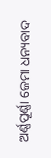ଅର୍ଣ୍ଣପୂର୍ଣ୍ଣା ଜେମା ଧନ୍ୟବାଦ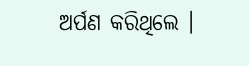ଅର୍ପଣ କରିଥିଲେ ।